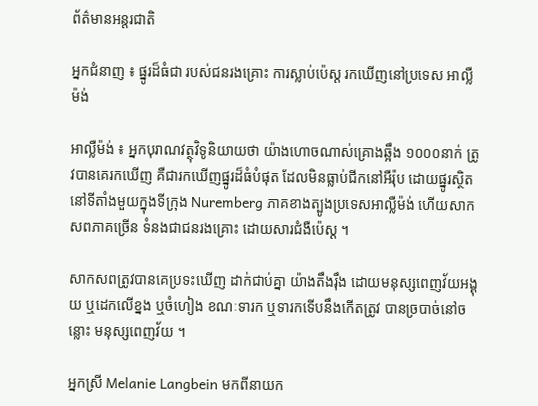ព័ត៌មានអន្តរជាតិ

អ្នកជំនាញ ៖ ផ្នូរដ៏ធំជា របស់ជនរងគ្រោះ ការស្លាប់ប៉េស្ត រកឃើញនៅប្រទេស អាល្លឺម៉ង់

អាល្លឺម៉ង់ ៖ អ្នកបុរាណវត្ថុវិទូនិយាយថា យ៉ាងហោចណាស់គ្រោងឆ្អឹង ១០០០នាក់ ត្រូវបានគេរកឃើញ គឺជារកឃើញផ្នូរដ៏ធំបំផុត ដែលមិនធ្លាប់ជីកនៅអឺរ៉ុប ដោយផ្នូរស្ថិតនៅទីតាំងមួយក្នុងទីក្រុង Nuremberg ភាគខាងត្បូងប្រទេសអាល្លឺម៉ង់ ហើយសាកសពភាគច្រើន ទំនងជាជនរងគ្រោះ ដោយសារជំងឺប៉េស្ត ។

សាកសពត្រូវបានគេប្រទះឃើញ ដាក់ជាប់គ្នា យ៉ាងតឹងរ៉ឹង ដោយមនុស្សពេញវ័យអង្គុយ ឬដេកលើខ្នង ឬចំហៀង ខណៈទារក ឬទារកទើបនឹងកើតត្រូវ បានច្របាច់នៅចន្លោះ មនុស្សពេញវ័យ ។

អ្នកស្រី Melanie Langbein មកពីនាយក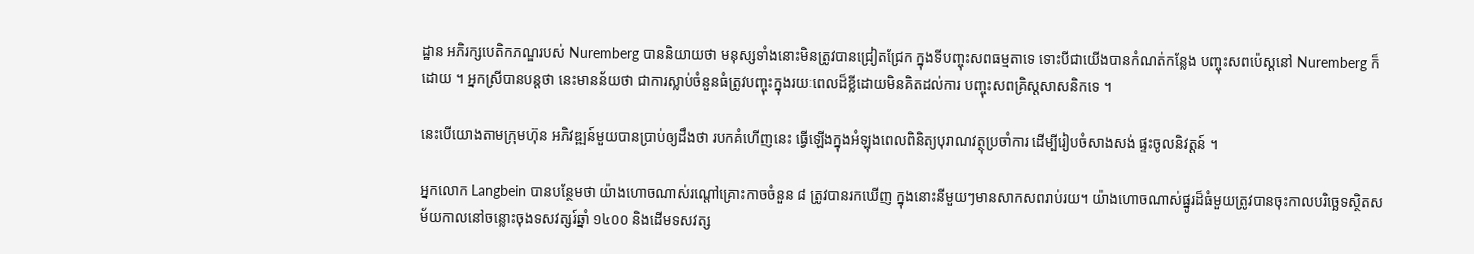ដ្ឋាន អភិរក្សបេតិកភណ្ឌរបស់ Nuremberg បាននិយាយថា មនុស្សទាំងនោះមិនត្រូវបានជ្រៀតជ្រែក ក្នុងទីបញ្ចុះសពធម្មតាទេ ទោះបីជាយើងបានកំណត់កន្លែង បញ្ចុះសពប៉េស្តនៅ Nuremberg ក៏ដោយ ។ អ្នកស្រីបានបន្តថា នេះមានន័យថា ជាការស្លាប់ចំនួនធំត្រូវបញ្ចុះក្នុងរយៈពេលដ៏ខ្លីដោយមិនគិតដល់ការ បញ្ចុះសពគ្រិស្តសាសនិកទេ ។

នេះបើយោងតាមក្រុមហ៊ុន អភិវឌ្ឍន៍មួយបានប្រាប់ឲ្យដឹងថា របកគំហើញនេះ ធ្វើឡើងក្នុងអំឡុងពេលពិនិត្យបុរាណវត្ថុប្រចាំការ ដើម្បីរៀបចំសាងសង់ ផ្ទះចូលនិវត្តន៍ ។

អ្នកលោក Langbein បានបន្ថែមថា យ៉ាងហោចណាស់រណ្តៅគ្រោះកាចចំនួន ៨ ត្រូវបានរកឃើញ ក្នុងនោះនីមួយៗមានសាកសពរាប់រយ។ យ៉ាងហោចណាស់ផ្នូរដ៏ធំមួយត្រូវបានចុះកាលបរិច្ឆេទស្ថិតសម័យកាលនៅចន្លោះចុងទសវត្សរ៍ឆ្នាំ ១៤០០ និងដើមទសវត្ស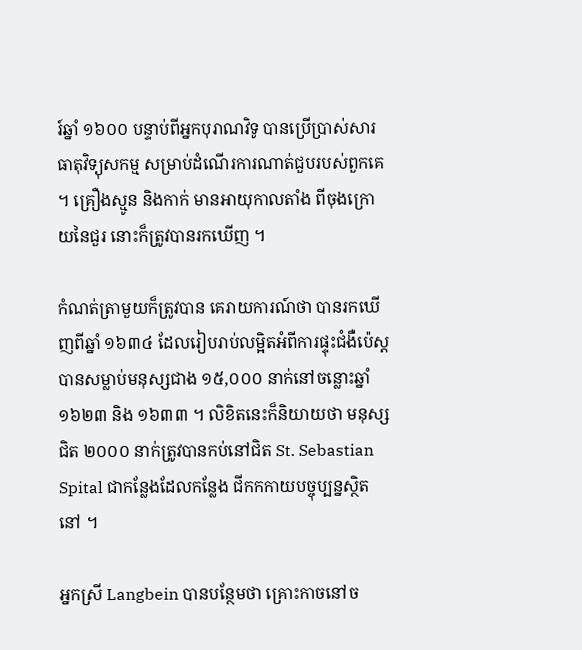រ៍ឆ្នាំ ១៦០០ បន្ទាប់ពីអ្នកបុរាណវិទូ បានប្រើប្រាស់សារធាតុវិទ្យុសកម្ម សម្រាប់ដំណើរការណាត់ជួបរបស់ពួកគេ ។ គ្រឿងស្មូន និងកាក់ មានអាយុកាលតាំង ពីចុងក្រោយនៃជួរ នោះក៏ត្រូវបានរកឃើញ ។

កំណត់ត្រាមួយក៏ត្រូវបាន គេរាយការណ៍ថា បានរកឃើញពីឆ្នាំ ១៦៣៤ ដែលរៀបរាប់លម្អិតអំពីការផ្ទុះជំងឺប៉េស្តបានសម្លាប់មនុស្សជាង ១៥,០០០ នាក់នៅចន្លោះឆ្នាំ ១៦២៣ និង ១៦៣៣ ។ លិខិតនេះក៏និយាយថា មនុស្សជិត ២០០០ នាក់ត្រូវបានកប់នៅជិត St. Sebastian Spital ជាកន្លែងដែលកន្លែង ជីកកកាយបច្ចុប្បន្នស្ថិតនៅ ។

អ្នកស្រី Langbein បានបន្ថែមថា គ្រោះកាចនៅច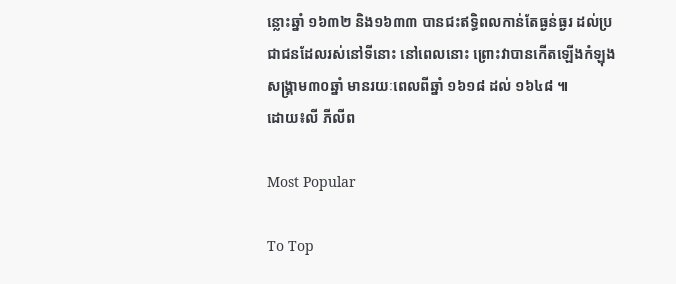ន្លោះឆ្នាំ ១៦៣២ និង១៦៣៣ បានជះឥទ្ធិពលកាន់តែធ្ងន់ធ្ងរ ដល់ប្រជាជនដែលរស់នៅទីនោះ នៅពេលនោះ ព្រោះវាបានកើតឡើងកំឡុងសង្គ្រាម៣០ឆ្នាំ មានរយៈពេលពីឆ្នាំ ១៦១៨ ដល់ ១៦៤៨ ៕
ដោយ៖លី ភីលីព

Most Popular

To Top